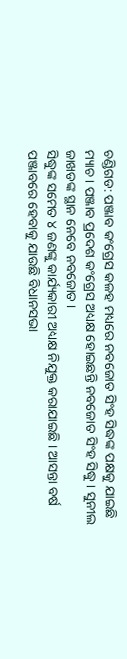ଚଣ୍ଡିଗଡ: ପଞ୍ଜାବ କଂଗ୍ରେସ କଳହ ମଧ୍ୟରେ ନବଜୋତ ସିଂହ ସିଦ୍ଧଙ୍କ ପକ୍ଷକୁ ଯାଇଛି ମ୍ୟାଚ । ପଞ୍ଜାବ ପ୍ରଦେଶ କଂଗ୍ରେସ ଅଧ୍ୟକ୍ଷ ହୋଇଛନ୍ତି ନବଜୋତ ସିଂହ ସିଦ୍ଧୁ । ସୁନୀଲ ଜାଖଡଙ୍କ ସ୍ଥାନ ନେବେ ନବଜୋତ ।
ସିଦ୍ଧୁଙ୍କ ସମେତ ୪ ଜଣଙ୍କୁ କାର୍ଯ୍ୟକାରୀ ଅଧ୍ୟକ୍ଷ ନିଯୁକ୍ତ କରାଯାଇଛି । ଆସନ୍ତା ବର୍ଷ ପଞ୍ଜାବରେ ହେବାକୁ ଯାଉଛି ବିଧାନସଭା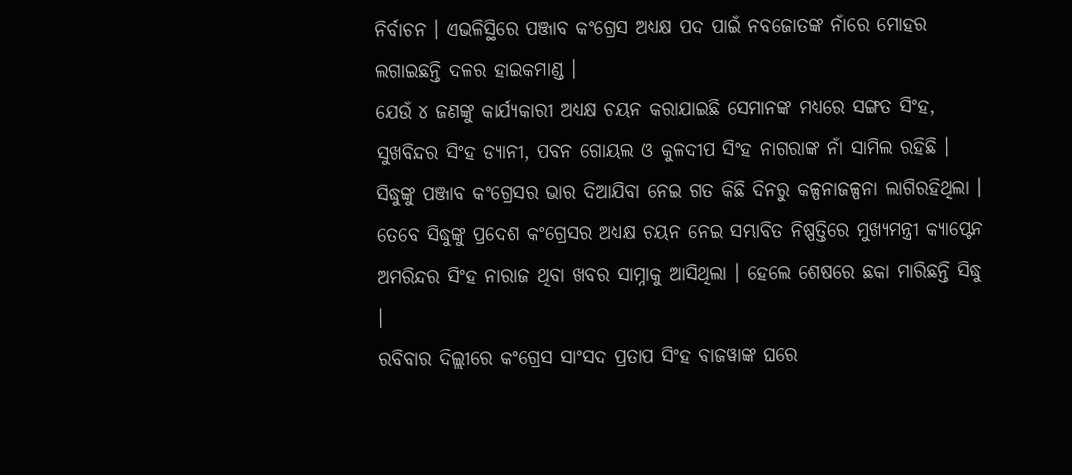ନିର୍ବାଚନ । ଏଭଳିସ୍ଥିରେ ପଞ୍ଜାବ କଂଗ୍ରେସ ଅଧ୍ୟକ୍ଷ ପଦ ପାଇଁ ନବଜୋତଙ୍କ ନାଁରେ ମୋହର ଲଗାଇଛନ୍ତି ଦଳର ହାଇକମାଣ୍ଡ ।
ଯେଉଁ ୪ ଜଣଙ୍କୁ କାର୍ଯ୍ୟକାରୀ ଅଧ୍ୟକ୍ଷ ଚୟନ କରାଯାଇଛି ସେମାନଙ୍କ ମଧ୍ୟରେ ସଙ୍ଗତ ସିଂହ, ସୁଖବିନ୍ଦର ସିଂହ ଡ୍ୟାନୀ, ପବନ ଗୋୟଲ ଓ କୁଳଦୀପ ସିଂହ ନାଗରାଙ୍କ ନାଁ ସାମିଲ ରହିଛି ।
ସିଦ୍ଧୁଙ୍କୁ ପଞ୍ଜାବ କଂଗ୍ରେସର ଭାର ଦିଆଯିବା ନେଇ ଗତ କିଛି ଦିନରୁ କଳ୍ପନାଜଳ୍ପନା ଲାଗିରହିଥିଲା । ତେବେ ସିଦ୍ଧୁଙ୍କୁ ପ୍ରଦେଶ କଂଗ୍ରେସର ଅଧ୍ୟକ୍ଷ ଚୟନ ନେଇ ସମ୍ଭାବିତ ନିଷ୍ପତ୍ତିରେ ମୁଖ୍ୟମନ୍ତ୍ରୀ କ୍ୟାପ୍ଟେନ ଅମରିନ୍ଦର ସିଂହ ନାରାଜ ଥିବା ଖବର ସାମ୍ନାକୁ ଆସିଥିଲା । ହେଲେ ଶେଷରେ ଛକା ମାରିଛନ୍ତି ସିଦ୍ଧୁ ।
ରବିବାର ଦିଲ୍ଲୀରେ କଂଗ୍ରେସ ସାଂସଦ ପ୍ରତାପ ସିଂହ ବାଜୱାଙ୍କ ଘରେ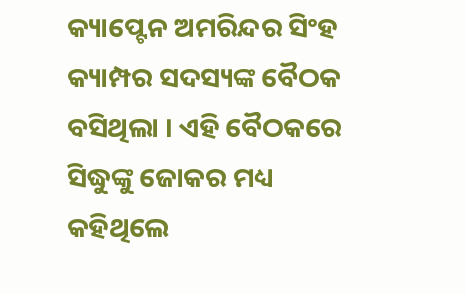କ୍ୟାପ୍ଟେନ ଅମରିନ୍ଦର ସିଂହ କ୍ୟାମ୍ପର ସଦସ୍ୟଙ୍କ ବୈଠକ ବସିଥିଲା । ଏହି ବୈଠକରେ ସିଦ୍ଧୁଙ୍କୁ ଜୋକର ମଧ୍ୟ କହିଥିଲେ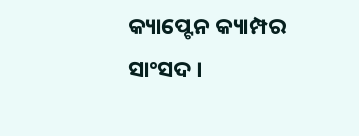କ୍ୟାପ୍ଟେନ କ୍ୟାମ୍ପର ସାଂସଦ ।